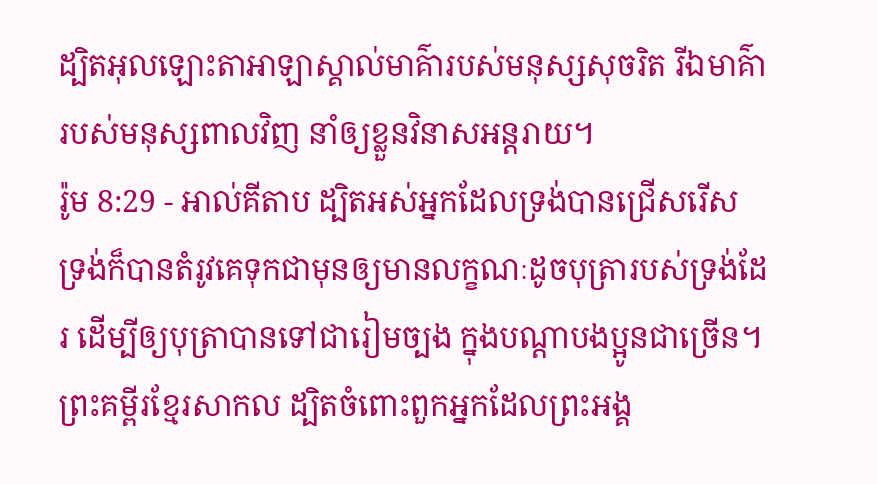ដ្បិតអុលឡោះតាអាឡាស្គាល់មាគ៌ារបស់មនុស្សសុចរិត រីឯមាគ៌ារបស់មនុស្សពាលវិញ នាំឲ្យខ្លួនវិនាសអន្តរាយ។
រ៉ូម 8:29 - អាល់គីតាប ដ្បិតអស់អ្នកដែលទ្រង់បានជ្រើសរើស ទ្រង់ក៏បានតំរូវគេទុកជាមុនឲ្យមានលក្ខណៈដូចបុត្រារបស់ទ្រង់ដែរ ដើម្បីឲ្យបុត្រាបានទៅជារៀមច្បង ក្នុងបណ្ដាបងប្អូនជាច្រើន។ ព្រះគម្ពីរខ្មែរសាកល ដ្បិតចំពោះពួកអ្នកដែលព្រះអង្គ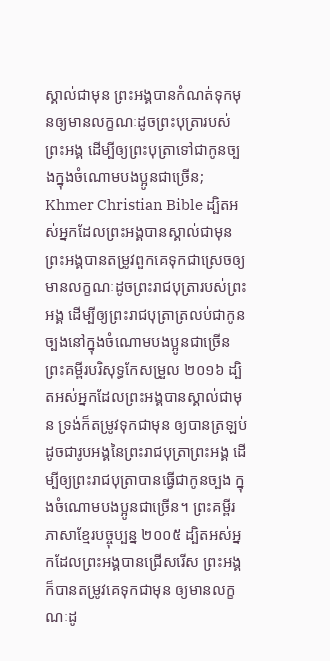ស្គាល់ជាមុន ព្រះអង្គបានកំណត់ទុកមុនឲ្យមានលក្ខណៈដូចព្រះបុត្រារបស់ព្រះអង្គ ដើម្បីឲ្យព្រះបុត្រាទៅជាកូនច្បងក្នុងចំណោមបងប្អូនជាច្រើន; Khmer Christian Bible ដ្បិតអស់អ្នកដែលព្រះអង្គបានស្គាល់ជាមុន ព្រះអង្គបានតម្រូវពួកគេទុកជាស្រេចឲ្យមានលក្ខណៈដូចព្រះរាជបុត្រារបស់ព្រះអង្គ ដើម្បីឲ្យព្រះរាជបុត្រាត្រលប់ជាកូនច្បងនៅក្នុងចំណោមបងប្អូនជាច្រើន ព្រះគម្ពីរបរិសុទ្ធកែសម្រួល ២០១៦ ដ្បិតអស់អ្នកដែលព្រះអង្គបានស្គាល់ជាមុន ទ្រង់ក៏តម្រូវទុកជាមុន ឲ្យបានត្រឡប់ដូចជារូបអង្គនៃព្រះរាជបុត្រាព្រះអង្គ ដើម្បីឲ្យព្រះរាជបុត្រាបានធ្វើជាកូនច្បង ក្នុងចំណោមបងប្អូនជាច្រើន។ ព្រះគម្ពីរភាសាខ្មែរបច្ចុប្បន្ន ២០០៥ ដ្បិតអស់អ្នកដែលព្រះអង្គបានជ្រើសរើស ព្រះអង្គក៏បានតម្រូវគេទុកជាមុន ឲ្យមានលក្ខណៈដូ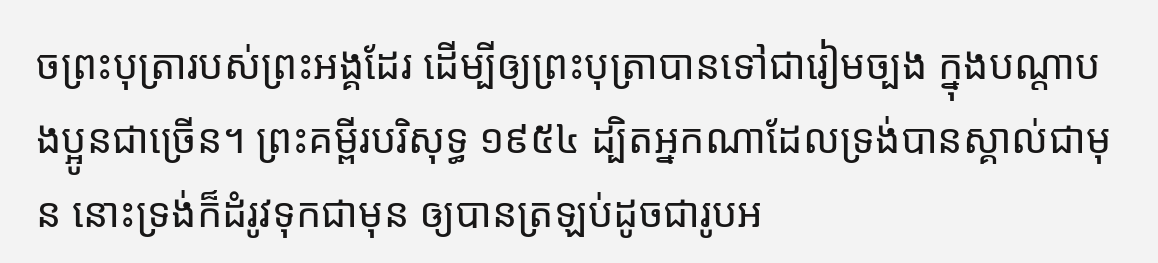ចព្រះបុត្រារបស់ព្រះអង្គដែរ ដើម្បីឲ្យព្រះបុត្រាបានទៅជារៀមច្បង ក្នុងបណ្ដាបងប្អូនជាច្រើន។ ព្រះគម្ពីរបរិសុទ្ធ ១៩៥៤ ដ្បិតអ្នកណាដែលទ្រង់បានស្គាល់ជាមុន នោះទ្រង់ក៏ដំរូវទុកជាមុន ឲ្យបានត្រឡប់ដូចជារូបអ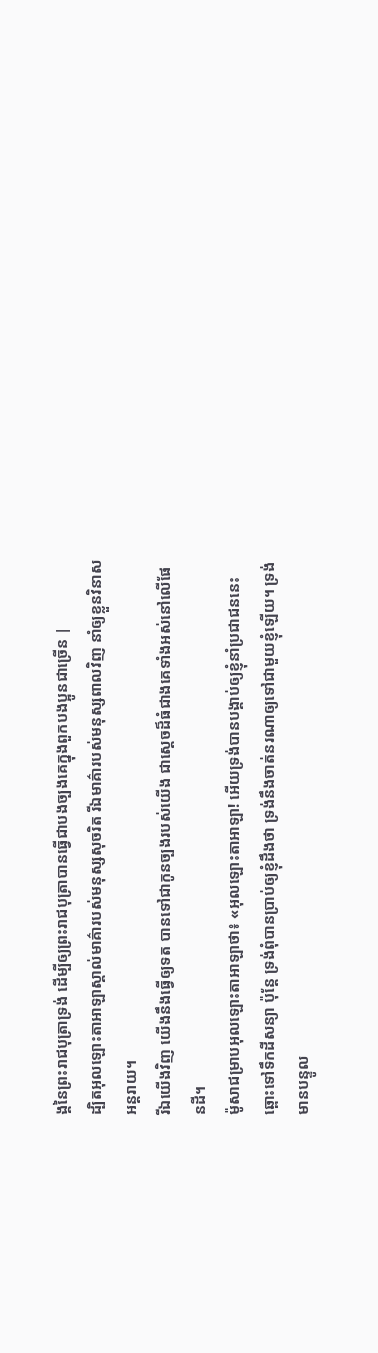ង្គនៃព្រះរាជបុត្រាទ្រង់ ដើម្បីឲ្យព្រះរាជបុត្រាបានធ្វើជាបងច្បងគេក្នុងពួកបងប្អូនជាច្រើន |
ដ្បិតអុលឡោះតាអាឡាស្គាល់មាគ៌ារបស់មនុស្សសុចរិត រីឯមាគ៌ារបស់មនុស្សពាលវិញ នាំឲ្យខ្លួនវិនាសអន្តរាយ។
រីឯយើងវិញ យើងនឹងធ្វើឲ្យទត បានទៅជាកូនច្បងរបស់យើង ជាស្ដេចដ៏ធំជាងគេទាំងអស់នៅលើផែនដី។
ម៉ូសាជម្រាបអុលឡោះតាអាឡាថា៖ «អុលឡោះតាអាឡា! អើយទ្រង់បានបង្គាប់ឲ្យខ្ញុំនាំប្រជាជននេះឆ្ពោះទៅទឹកដីសន្យា ប៉ុន្តែ ទ្រង់ពុំបានប្រាប់ឲ្យខ្ញុំដឹងថា ទ្រង់នឹងចាត់នរណាឲ្យទៅជាមួយខ្ញុំឡើយ។ ទ្រង់មានបន្ទូល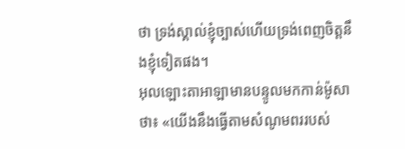ថា ទ្រង់ស្គាល់ខ្ញុំច្បាស់ហើយទ្រង់ពេញចិត្តនឹងខ្ញុំទៀតផង។
អុលឡោះតាអាឡាមានបន្ទូលមកកាន់ម៉ូសាថា៖ «យើងនឹងធ្វើតាមសំណូមពររបស់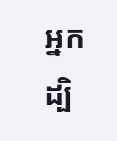អ្នក ដ្បិ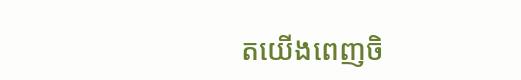តយើងពេញចិ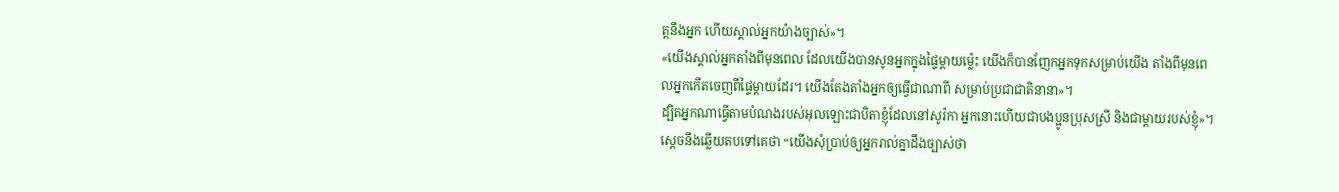ត្តនឹងអ្នក ហើយស្គាល់អ្នកយ៉ាងច្បាស់»។
«យើងស្គាល់អ្នកតាំងពីមុនពេល ដែលយើងបានសូនអ្នកក្នុងផ្ទៃម្ដាយម៉្លេះ យើងក៏បានញែកអ្នកទុកសម្រាប់យើង តាំងពីមុនពេលអ្នកកើតចេញពីផ្ទៃម្ដាយដែរ។ យើងតែងតាំងអ្នកឲ្យធ្វើជាណាពី សម្រាប់ប្រជាជាតិនានា»។
ដ្បិតអ្នកណាធ្វើតាមបំណងរបស់អុលឡោះជាបិតាខ្ញុំដែលនៅសូរ៉កា អ្នកនោះហើយជាបងប្អូនប្រុសស្រី និងជាម្ដាយរបស់ខ្ញុំ»។
ស្តេចនឹងឆ្លើយតបទៅគេថា “យើងសុំប្រាប់ឲ្យអ្នករាល់គ្នាដឹងច្បាស់ថា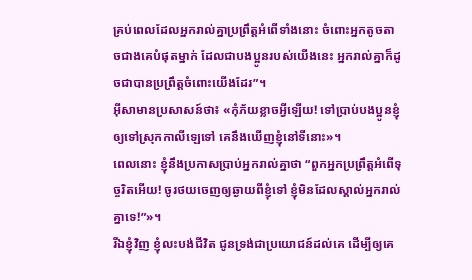គ្រប់ពេលដែលអ្នករាល់គ្នាប្រព្រឹត្ដអំពើទាំងនោះ ចំពោះអ្នកតូចតាចជាងគេបំផុតម្នាក់ ដែលជាបងប្អូនរបស់យើងនេះ អ្នករាល់គ្នាក៏ដូចជាបានប្រព្រឹត្ដចំពោះយើងដែរ”។
អ៊ីសាមានប្រសាសន៍ថា៖ «កុំភ័យខ្លាចអ្វីឡើយ! ទៅប្រាប់បងប្អូនខ្ញុំឲ្យទៅស្រុកកាលីឡេទៅ គេនឹងឃើញខ្ញុំនៅទីនោះ»។
ពេលនោះ ខ្ញុំនឹងប្រកាសប្រាប់អ្នករាល់គ្នាថា “ពួកអ្នកប្រព្រឹត្ដអំពើទុច្ចរិតអើយ! ចូរថយចេញឲ្យឆ្ងាយពីខ្ញុំទៅ ខ្ញុំមិនដែលស្គាល់អ្នករាល់គ្នាទេ!”»។
រីឯខ្ញុំវិញ ខ្ញុំលះបង់ជីវិត ជូនទ្រង់ជាប្រយោជន៍ដល់គេ ដើម្បីឲ្យគេ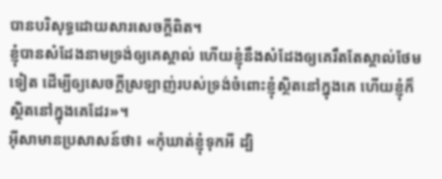បានបរិសុទ្ធដោយសារសេចក្ដីពិត។
ខ្ញុំបានសំដែងនាមទ្រង់ឲ្យគេស្គាល់ ហើយខ្ញុំនឹងសំដែងឲ្យគេរឹតតែស្គាល់ថែមទៀត ដើម្បីឲ្យសេចក្ដីស្រឡាញ់របស់ទ្រង់ចំពោះខ្ញុំស្ថិតនៅក្នុងគេ ហើយខ្ញុំក៏ស្ថិតនៅក្នុងគេដែរ»។
អ៊ីសាមានប្រសាសន៍ថា៖ «កុំឃាត់ខ្ញុំទុកអី ដ្បិ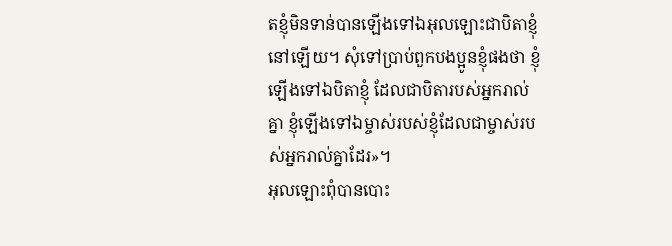តខ្ញុំមិនទាន់បានឡើងទៅឯអុលឡោះជាបិតាខ្ញុំនៅឡើយ។ សុំទៅប្រាប់ពួកបងប្អូនខ្ញុំផងថា ខ្ញុំឡើងទៅឯបិតាខ្ញុំ ដែលជាបិតារបស់អ្នករាល់គ្នា ខ្ញុំឡើងទៅឯម្ចាស់របស់ខ្ញុំដែលជាម្ចាស់របស់អ្នករាល់គ្នាដែរ»។
អុលឡោះពុំបានបោះ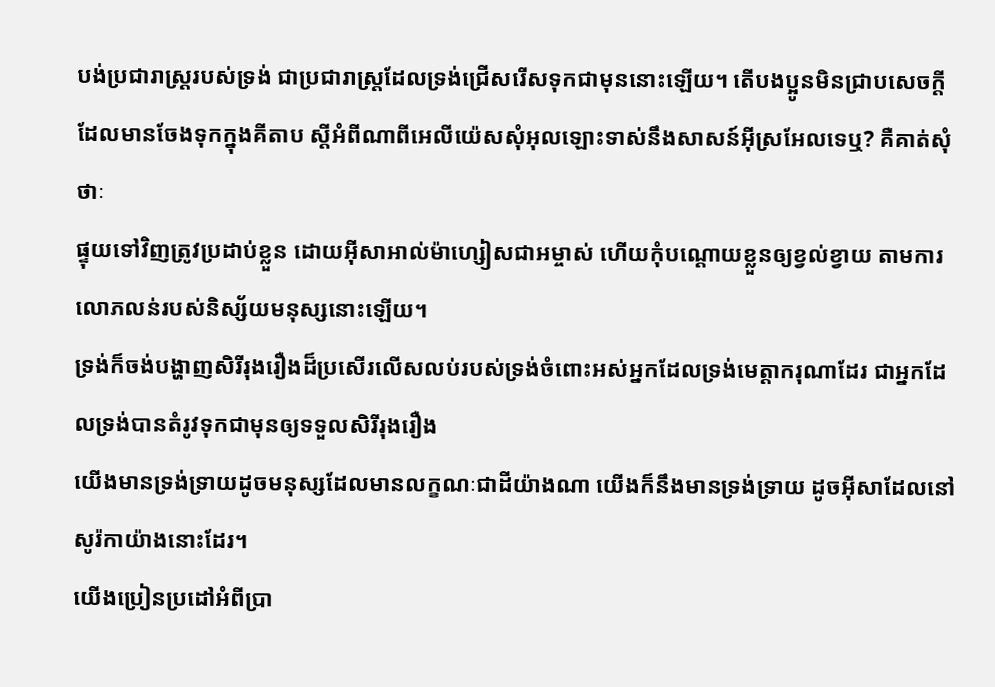បង់ប្រជារាស្ដ្ររបស់ទ្រង់ ជាប្រជារាស្ដ្រដែលទ្រង់ជ្រើសរើសទុកជាមុននោះឡើយ។ តើបងប្អូនមិនជ្រាបសេចក្ដីដែលមានចែងទុកក្នុងគីតាប ស្ដីអំពីណាពីអេលីយ៉េសសុំអុលឡោះទាស់នឹងសាសន៍អ៊ីស្រអែលទេឬ? គឺគាត់សុំថាៈ
ផ្ទុយទៅវិញត្រូវប្រដាប់ខ្លួន ដោយអ៊ីសាអាល់ម៉ាហ្សៀសជាអម្ចាស់ ហើយកុំបណ្ដោយខ្លួនឲ្យខ្វល់ខ្វាយ តាមការលោភលន់របស់និស្ស័យមនុស្សនោះឡើយ។
ទ្រង់ក៏ចង់បង្ហាញសិរីរុងរឿងដ៏ប្រសើរលើសលប់របស់ទ្រង់ចំពោះអស់អ្នកដែលទ្រង់មេត្ដាករុណាដែរ ជាអ្នកដែលទ្រង់បានតំរូវទុកជាមុនឲ្យទទួលសិរីរុងរឿង
យើងមានទ្រង់ទ្រាយដូចមនុស្សដែលមានលក្ខណៈជាដីយ៉ាងណា យើងក៏នឹងមានទ្រង់ទ្រាយ ដូចអ៊ីសាដែលនៅសូរ៉កាយ៉ាងនោះដែរ។
យើងប្រៀនប្រដៅអំពីប្រា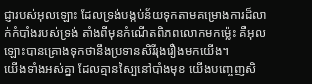ជ្ញារបស់អុលឡោះ ដែលទ្រង់បង្កប់ន័យទុកតាមគម្រោងការដ៏លាក់កំបាំងរបស់ទ្រង់ តាំងពីមុនកំណើតពិភពលោកមកម៉្លេះ គឺអុលឡោះបានគ្រោងទុកថានឹងប្រទានសិរីរុងរឿងមកយើង។
យើងទាំងអស់គ្នា ដែលគ្មានស្បៃនៅបាំងមុខ យើងបញ្ចេញសិ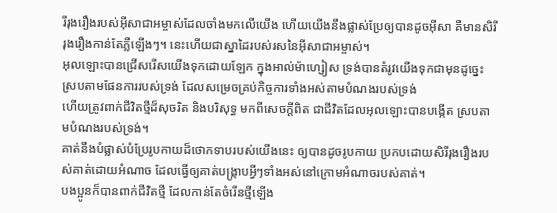រីរុងរឿងរបស់អ៊ីសាជាអម្ចាស់ដែលចាំងមកលើយើង ហើយយើងនឹងផ្លាស់ប្រែឲ្យបានដូចអ៊ីសា គឺមានសិរីរុងរឿងកាន់តែភ្លឺឡើងៗ។ នេះហើយជាស្នាដៃរបស់រសនៃអ៊ីសាជាអម្ចាស់។
អុលឡោះបានជ្រើសរើសយើងទុកដោយឡែក ក្នុងអាល់ម៉ាហ្សៀស ទ្រង់បានតំរូវយើងទុកជាមុនដូច្នេះ ស្របតាមផែនការរបស់ទ្រង់ ដែលសម្រេចគ្រប់កិច្ចការទាំងអស់តាមបំណងរបស់ទ្រង់
ហើយត្រូវពាក់ជីវិតថ្មីដ៏សុចរិត និងបរិសុទ្ធ មកពីសេចក្ដីពិត ជាជីវិតដែលអុលឡោះបានបង្កើត ស្របតាមបំណងរបស់ទ្រង់។
គាត់នឹងបំផ្លាស់បំប្រែរូបកាយដ៏ថោកទាបរបស់យើងនេះ ឲ្យបានដូចរូបកាយ ប្រកបដោយសិរីរុងរឿងរបស់គាត់ដោយអំណាច ដែលធ្វើឲ្យគាត់បង្ក្រាបអ្វីៗទាំងអស់នៅក្រោមអំណាចរបស់គាត់។
បងប្អូនក៏បានពាក់ជីវិតថ្មី ដែលកាន់តែចំរើនថ្មីឡើង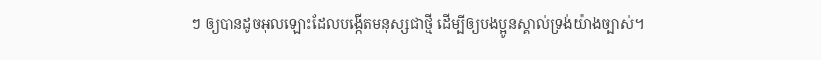ៗ ឲ្យបានដូចអុលឡោះដែលបង្កើតមនុស្សជាថ្មី ដើម្បីឲ្យបងប្អូនស្គាល់ទ្រង់យ៉ាងច្បាស់។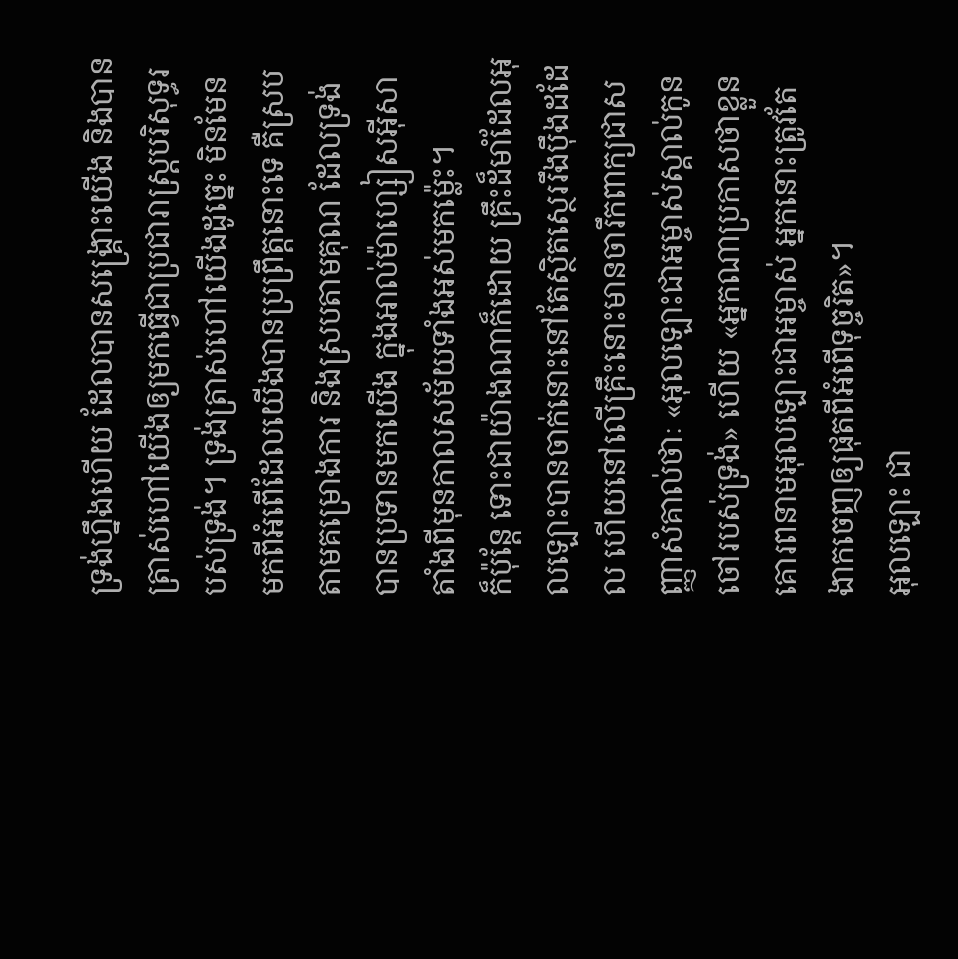ទ្រង់ហ្នឹងហើយ ដែលបានសង្គ្រោះយើង និងបានត្រាស់ហៅយើងឲ្យមកធ្វើជាប្រជារាស្ដ្របរិសុទ្ធរបស់ទ្រង់។ ទ្រង់ត្រាស់ហៅយើងដូច្នេះ មិនមែនមកពីអំពើដែលយើងបានប្រព្រឹត្ដនោះទេ គឺស្របតាមគម្រោងការ និងស្របតាមគុណ ដែលទ្រង់បានប្រទានមកយើង ក្នុងអាល់ម៉ាហ្សៀសអ៊ីសា តាំងពីមុនកាលសម័យទាំងអស់មកម៉្លេះ។
ក៏ប៉ុន្ដែ ទោះជាយ៉ាងណាក៏ដោយ គ្រឹះដ៏មាំដែលអុលឡោះបានចាក់នោះនៅតែស្ថិតស្ថេររឹងប៉ឹងដដែល ហើយនៅលើគ្រឹះនោះមានចារឹកពាក្យជាសញ្ញាសំគាល់ថាៈ «អុលឡោះជាអម្ចាស់ស្គាល់កូនចៅរបស់ទ្រង់» ហើយ «អ្នកណាប្រកាសថាខ្លួនគោរពនាមអុលឡោះជាអម្ចាស់ អ្នកនោះត្រូវតែងាកចេញឲ្យផុតពីអំពើទុច្ចរិត»។
អុលឡោះ ជា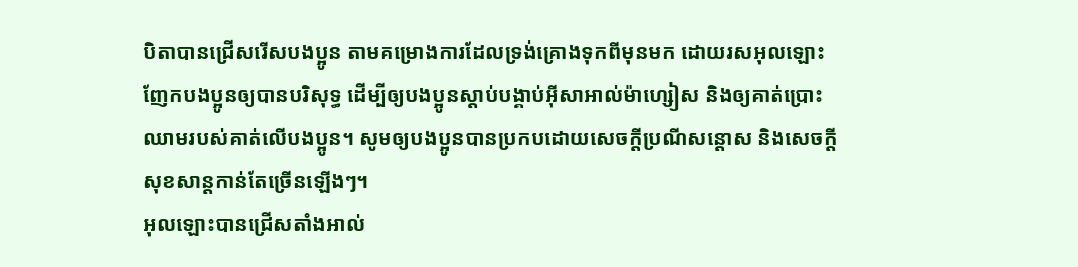បិតាបានជ្រើសរើសបងប្អូន តាមគម្រោងការដែលទ្រង់គ្រោងទុកពីមុនមក ដោយរសអុលឡោះញែកបងប្អូនឲ្យបានបរិសុទ្ធ ដើម្បីឲ្យបងប្អូនស្ដាប់បង្គាប់អ៊ីសាអាល់ម៉ាហ្សៀស និងឲ្យគាត់ប្រោះឈាមរបស់គាត់លើបងប្អូន។ សូមឲ្យបងប្អូនបានប្រកបដោយសេចក្តីប្រណីសន្តោស និងសេចក្ដីសុខសាន្ដកាន់តែច្រើនឡើងៗ។
អុលឡោះបានជ្រើសតាំងអាល់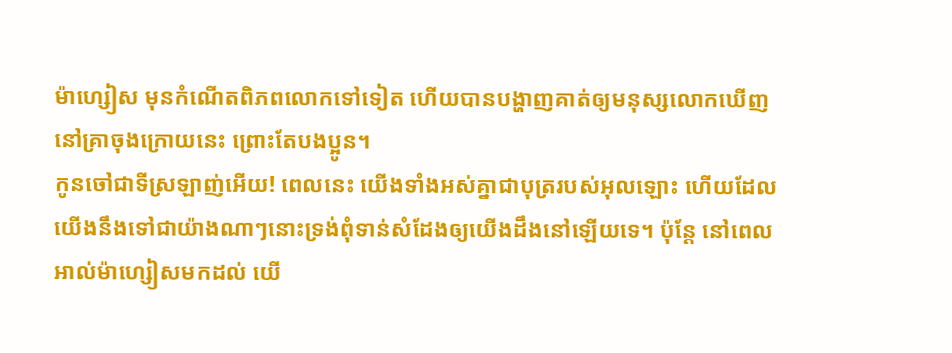ម៉ាហ្សៀស មុនកំណើតពិភពលោកទៅទៀត ហើយបានបង្ហាញគាត់ឲ្យមនុស្សលោកឃើញនៅគ្រាចុងក្រោយនេះ ព្រោះតែបងប្អូន។
កូនចៅជាទីស្រឡាញ់អើយ! ពេលនេះ យើងទាំងអស់គ្នាជាបុត្ររបស់អុលឡោះ ហើយដែលយើងនឹងទៅជាយ៉ាងណាៗនោះទ្រង់ពុំទាន់សំដែងឲ្យយើងដឹងនៅឡើយទេ។ ប៉ុន្ដែ នៅពេលអាល់ម៉ាហ្សៀសមកដល់ យើ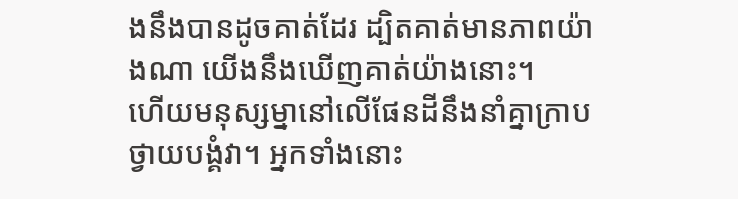ងនឹងបានដូចគាត់ដែរ ដ្បិតគាត់មានភាពយ៉ាងណា យើងនឹងឃើញគាត់យ៉ាងនោះ។
ហើយមនុស្សម្នានៅលើផែនដីនឹងនាំគ្នាក្រាបថ្វាយបង្គំវា។ អ្នកទាំងនោះ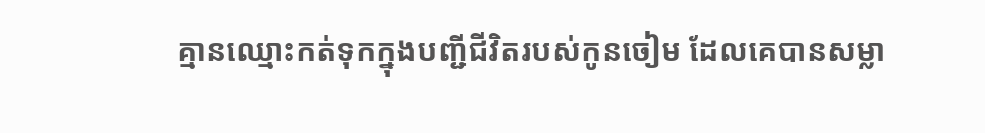គ្មានឈ្មោះកត់ទុកក្នុងបញ្ជីជីវិតរបស់កូនចៀម ដែលគេបានសម្លា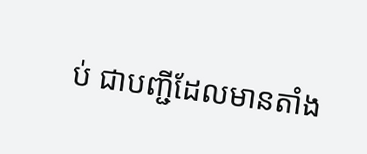ប់ ជាបញ្ជីដែលមានតាំង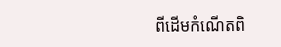ពីដើមកំណើតពិ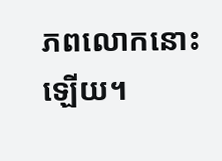ភពលោកនោះឡើយ។